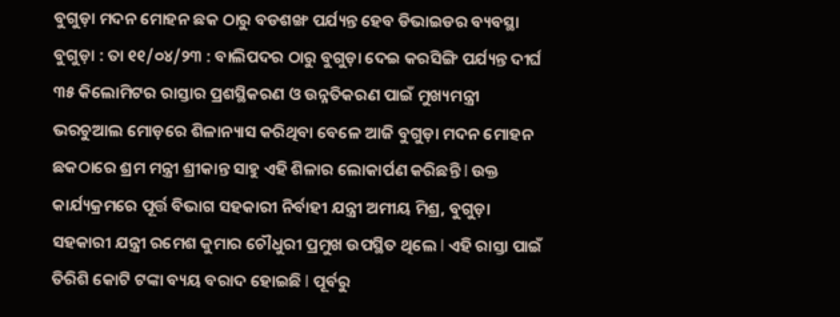ବୁଗୁଡ଼ା ମଦନ ମୋହନ ଛକ ଠାରୁ ବଡଶଙ୍ଖ ପର୍ଯ୍ୟନ୍ତ ହେବ ଡିଭାଇଡର ବ୍ୟବସ୍ଥା
ବୁଗୁଡ଼ା : ତା ୧୧/୦୪/୨୩ : ବାଲିପଦର ଠାରୁ ବୁଗୁଡ଼ା ଦେଇ କରସିଙ୍ଗି ପର୍ଯ୍ୟନ୍ତ ଦୀର୍ଘ ୩୫ କିଲୋମିଟର ରାସ୍ତାର ପ୍ରଶସ୍ଥିକରଣ ଓ ଉନ୍ନତିକରଣ ପାଇଁ ମୁଖ୍ୟମନ୍ତ୍ରୀ ଭରଚୁଆଲ ମୋଡ଼ରେ ଶିଳାନ୍ୟାସ କରିଥିବା ବେଳେ ଆଜି ବୁଗୁଡ଼ା ମଦନ ମୋହନ ଛକଠାରେ ଶ୍ରମ ମନ୍ତ୍ରୀ ଶ୍ରୀକାନ୍ତ ସାହୁ ଏହି ଶିଳାର ଲୋକାର୍ପଣ କରିଛନ୍ତି l ଉକ୍ତ କାର୍ଯ୍ୟକ୍ରମରେ ପୂର୍ତ୍ତ ବିଭାଗ ସହକାରୀ ନିର୍ବାହୀ ଯନ୍ତ୍ରୀ ଅମୀୟ ମିଶ୍ର, ବୁଗୁଡ଼ା ସହକାରୀ ଯନ୍ତ୍ରୀ ରମେଶ କୁମାର ଚୌଧୁରୀ ପ୍ରମୁଖ ଉପସ୍ଥିତ ଥିଲେ l ଏହି ରାସ୍ତା ପାଇଁ ତିରିଶି କୋଟି ଟଙ୍କା ବ୍ୟୟ ବରାଦ ହୋଇଛି l ପୂର୍ବରୁ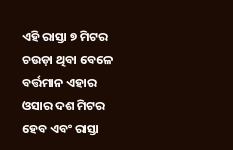ଏହି ରାସ୍ତା ୭ ମିଟର ଚଉଡ଼ା ଥିବା ବେଳେ ବର୍ତ୍ତମାନ ଏହାର ଓସାର ଦଶ ମିଟର ହେବ ଏବଂ ରାସ୍ତା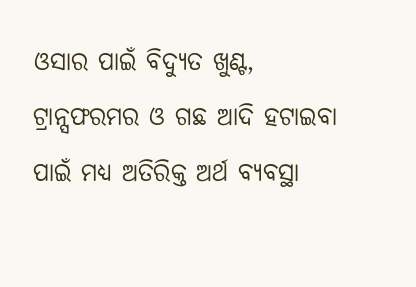ଓସାର ପାଇଁ ବିଦ୍ୟୁତ ଖୁଣ୍ଟ, ଟ୍ରାନ୍ସଫରମର ଓ ଗଛ ଆଦି ହଟାଇବା ପାଇଁ ମଧ୍ୟ ଅତିରିକ୍ତ ଅର୍ଥ ବ୍ୟବସ୍ଥା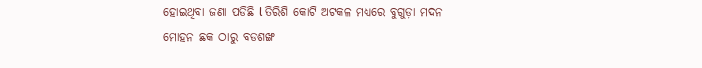ହୋଇଥିବା ଜଣା ପଡିଛି l ତିରିଶି କୋଟି ଅଟକଳ ମଧ୍ୟରେ ବୁଗୁଡ଼ା ମଦନ ମୋହନ ଛକ ଠାରୁ ବଡଶଙ୍ଖ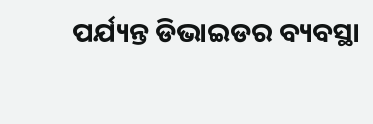ପର୍ଯ୍ୟନ୍ତ ଡିଭାଇଡର ବ୍ୟବସ୍ଥା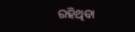ରହିଥିବା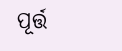ପୂର୍ତ୍ତ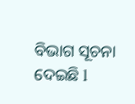ବିଭାଗ ସୂଚନା ଦେଇଛି l